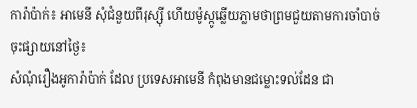ការ៉ាប៉ាក់៖ អាមេនី សុំជំនួយពីរុស្ស៊ី ហើយម៉ូស្កូឆ្លើយភ្លាមថាព្រមជួយតាមការចាំបាច់
ចុះផ្សាយនៅថ្ងៃ៖
សំណុំរឿងអូការ៉ាប៉ាក់ ដែល ប្រទេសអាមេនី កំពុងមានជម្លោះទល់ដែន ជា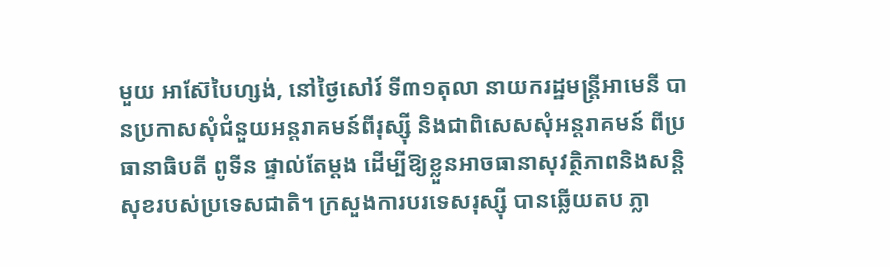មួយ អាស៊ែបៃហ្សង់, នៅថ្ងៃសៅរ៍ ទី៣១តុលា នាយករដ្ឋមន្ត្រីអាមេនី បានប្រកាសសុំជំនួយអន្តរាគមន៍ពីរុស្ស៊ី និងជាពិសេសសុំអន្តរាគមន៍ ពីប្រធានាធិបតី ពូទីន ផ្ទាល់តែម្តង ដើម្បីឱ្យខ្លួនអាចធានាសុវត្ថិភាពនិងសន្តិសុខរបស់ប្រទេសជាតិ។ ក្រសួងការបរទេសរុស្ស៊ី បានឆ្លើយតប ភ្លា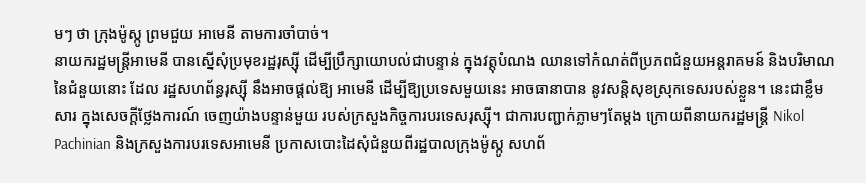មៗ ថា ក្រុងម៉ូស្កូ ព្រមជួយ អាមេនី តាមការចាំបាច់។
នាយករដ្ឋមន្ត្រីអាមេនី បានស្នើសុំប្រមុខរដ្ឋរុស្ស៊ី ដើម្បីប្រឹក្សាយោបល់ជាបន្ទាន់ ក្នុងវត្តុបំណង ឈានទៅកំណត់ពីប្រភពជំនួយអន្តរាគមន៍ និងបរិមាណនៃជំនួយនោះ ដែល រដ្ឋសហព័ន្ធរុស្ស៊ី នឹងអាចផ្តល់ឱ្យ អាមេនី ដើម្បីឱ្យប្រទេសមួយនេះ អាចធានាបាន នូវសន្តិសុខស្រុកទេសរបស់ខ្លួន។ នេះជាខ្លឹមសារ ក្នុងសេចក្តីថ្លែងការណ៍ ចេញយ៉ាងបន្ទាន់មួយ របស់ក្រសួងកិច្ចការបរទេសរុស្ស៊ី។ ជាការបញ្ជាក់ភ្លាមៗតែម្តង ក្រោយពីនាយករដ្ឋមន្ត្រី Nikol Pachinian និងក្រសួងការបរទេសអាមេនី ប្រកាសបោះដៃសុំជំនួយពីរដ្ឋបាលក្រុងម៉ូស្កូ សហព័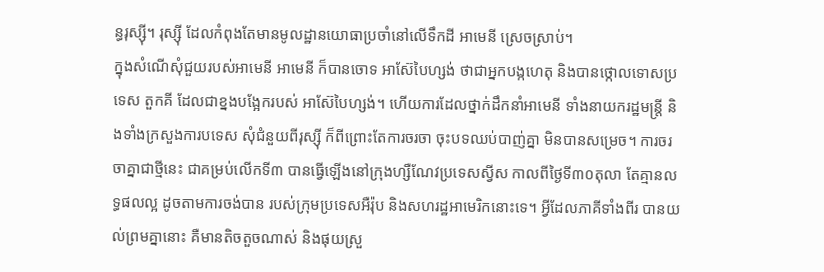ន្ធរុស្ស៊ី។ រុស្ស៊ី ដែលកំពុងតែមានមូលដ្ឋានយោធាប្រចាំនៅលើទឹកដី អាមេនី ស្រេចស្រាប់។
ក្នុងសំណើសុំជួយរបស់អាមេនី អាមេនី ក៏បានចោទ អាស៊ែបៃហ្សង់ ថាជាអ្នកបង្កហេតុ និងបានថ្កោលទោសប្រទេស តួកគី ដែលជាខ្នងបង្អែករបស់ អាស៊ែបៃហ្សង់។ ហើយការដែលថ្នាក់ដឹកនាំអាមេនី ទាំងនាយករដ្ឋមន្ត្រី និងទាំងក្រសួងការបទេស សុំជំនួយពីរុស្ស៊ី ក៏ពីព្រោះតែការចរចា ចុះបទឈប់បាញ់គ្នា មិនបានសម្រេច។ ការចរចាគ្នាជាថ្មីនេះ ជាគម្រប់លើកទី៣ បានធ្វើឡើងនៅក្រុងហ្សឺណែវប្រទេសស្វីស កាលពីថ្ងៃទី៣០តុលា តែគ្មានលទ្ធផលល្អ ដូចតាមការចង់បាន របស់ក្រុមប្រទេសអឺរ៉ុប និងសហរដ្ឋអាមេរិកនោះទេ។ អ្វីដែលភាគីទាំងពីរ បានយល់ព្រមគ្នានោះ គឺមានតិចតួចណាស់ និងផុយស្រួ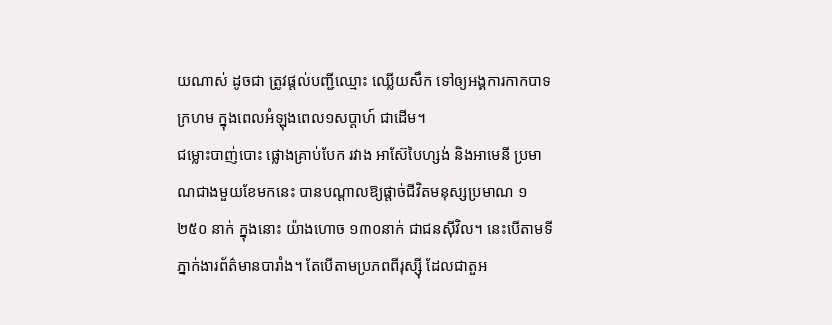យណាស់ ដូចជា ត្រូវផ្តល់បញ្ជីឈ្មោះ ឈ្លើយសឹក ទៅឲ្យអង្គការកាកបាទក្រហម ក្នុងពេលអំឡុងពេល១សប្តាហ៍ ជាដើម។
ជម្លោះបាញ់បោះ ផ្លោងគ្រាប់បែក រវាង អាស៊ែបៃហ្សង់ និងអាមេនី ប្រមាណជាងមួយខែមកនេះ បានបណ្តាលឱ្យផ្តាច់ជីវិតមនុស្សប្រមាណ ១ ២៥០ នាក់ ក្នុងនោះ យ៉ាងហោច ១៣០នាក់ ជាជនស៊ីវិល។ នេះបើតាមទីភ្នាក់ងារព័ត៌មានបារាំង។ តែបើតាមប្រភពពីរុស្ស៊ី ដែលជាតួអ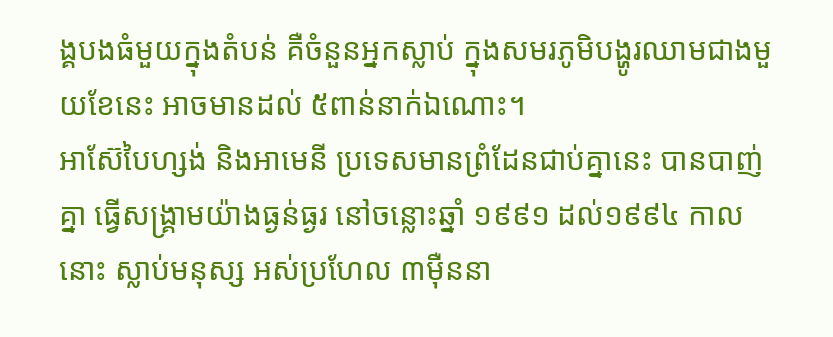ង្គបងធំមួយក្នុងតំបន់ គឺចំនួនអ្នកស្លាប់ ក្នុងសមរភូមិបង្ហូរឈាមជាងមួយខែនេះ អាចមានដល់ ៥ពាន់នាក់ឯណោះ។
អាស៊ែបៃហ្សង់ និងអាមេនី ប្រទេសមានព្រំដែនជាប់គ្នានេះ បានបាញ់គ្នា ធ្វើសង្គ្រាមយ៉ាងធ្ងន់ធ្ងរ នៅចន្លោះឆ្នាំ ១៩៩១ ដល់១៩៩៤ កាលនោះ ស្លាប់មនុស្ស អស់ប្រហែល ៣ម៉ឺននា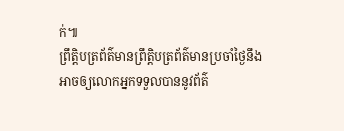ក់៕
ព្រឹត្តិបត្រព័ត៌មានព្រឹត្តិបត្រព័ត៌មានប្រចាំថ្ងៃនឹងអាចឲ្យលោកអ្នកទទួលបាននូវព័ត៌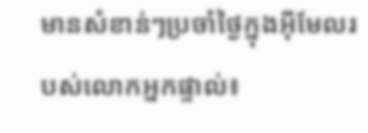មានសំខាន់ៗប្រចាំថ្ងៃក្នុងអ៊ីមែលរបស់លោកអ្នកផ្ទាល់៖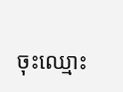ចុះឈ្មោះ